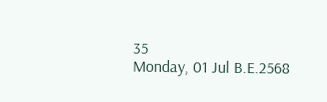35
Monday, 01 Jul B.E.2568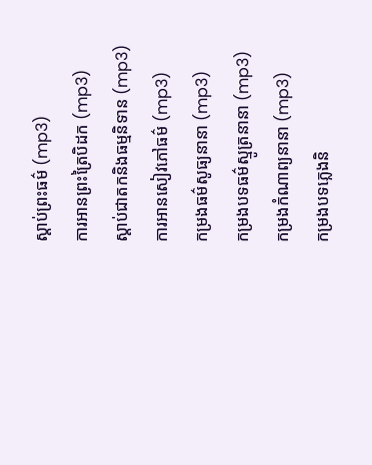ស្តាប់ព្រះធម៌ (mp3)
ការអានព្រះត្រៃបិដក (mp3)
ស្តាប់ជាតកនិងធម្មនិទាន (mp3)
ការអានសៀវភៅធម៌ (mp3)
កម្រងធម៌សូធ្យនានា (mp3)
កម្រងបទធម៌ស្មូត្រនានា (mp3)
កម្រងកំណាព្យនានា (mp3)
កម្រងបទភ្លេងនិ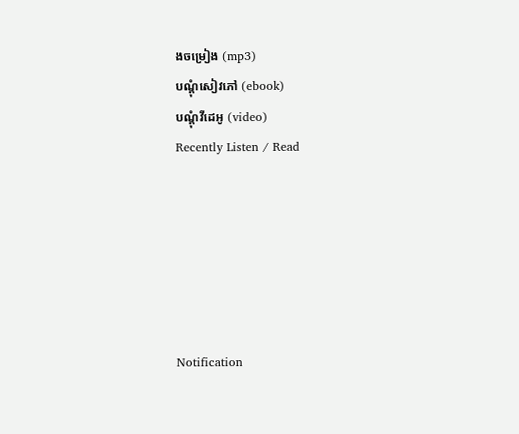ងចម្រៀង (mp3)
បណ្តុំសៀវភៅ (ebook)
បណ្តុំវីដេអូ (video)
Recently Listen / Read






Notification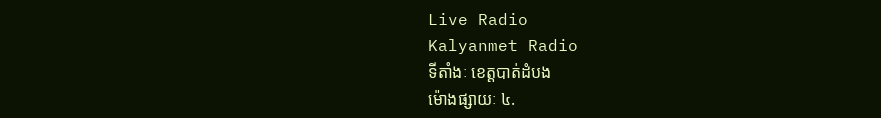Live Radio
Kalyanmet Radio
ទីតាំងៈ ខេត្តបាត់ដំបង
ម៉ោងផ្សាយៈ ៤.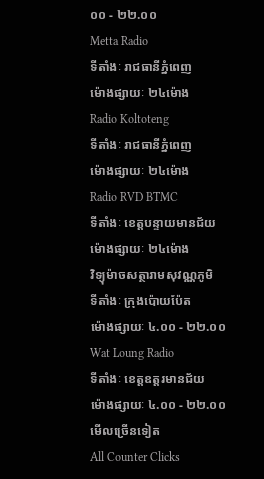០០ - ២២.០០
Metta Radio
ទីតាំងៈ រាជធានីភ្នំពេញ
ម៉ោងផ្សាយៈ ២៤ម៉ោង
Radio Koltoteng
ទីតាំងៈ រាជធានីភ្នំពេញ
ម៉ោងផ្សាយៈ ២៤ម៉ោង
Radio RVD BTMC
ទីតាំងៈ ខេត្តបន្ទាយមានជ័យ
ម៉ោងផ្សាយៈ ២៤ម៉ោង
វិទ្យុម៉ាចសត្ថារាមសុវណ្ណភូមិ
ទីតាំងៈ ក្រុងប៉ោយប៉ែត
ម៉ោងផ្សាយៈ ៤.០០ - ២២.០០
Wat Loung Radio
ទីតាំងៈ ខេត្តឧត្តរមានជ័យ
ម៉ោងផ្សាយៈ ៤.០០ - ២២.០០
មើលច្រើនទៀត
All Counter Clicks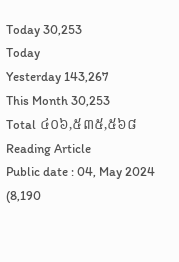Today 30,253
Today
Yesterday 143,267
This Month 30,253
Total ៤០៦,៥៣៥,៥៦៨
Reading Article
Public date : 04, May 2024 (8,190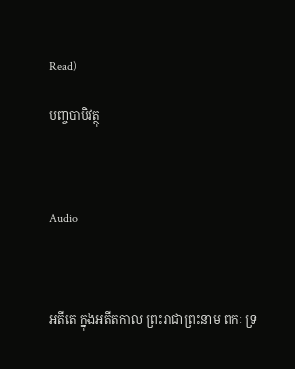Read)

បញ្ចបាបិវត្ថុ



Audio



អតីតេ ក្នុងអតីតកាល ព្រះរាជាព្រះនាម ពកៈ ទ្រ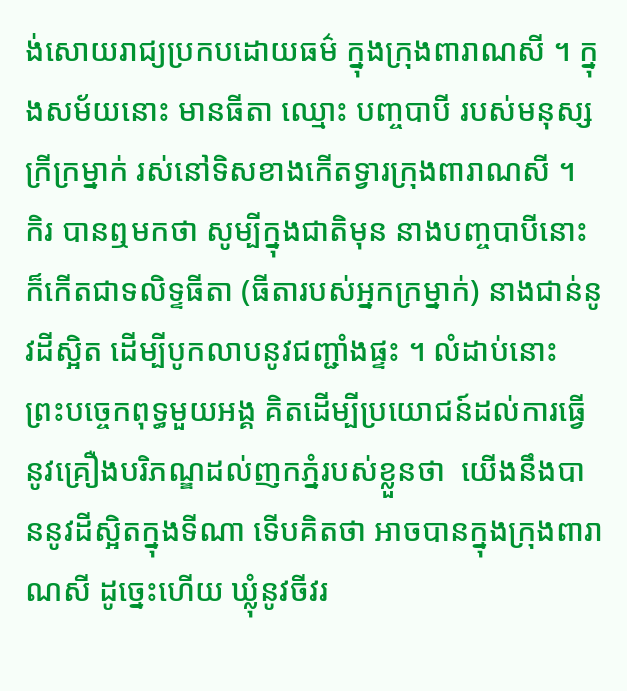ង់សោយរាជ្យប្រកបដោយធម៌ ក្នុងក្រុងពារាណសី ។ ក្នុងសម័យនោះ មានធីតា ឈ្មោះ បញ្ចបាបី របស់មនុស្សក្រីក្រម្នាក់ រស់នៅទិសខាងកើតទ្វារក្រុងពារាណសី ។   កិរ បានឮមកថា សូម្បីក្នុងជាតិមុន នាងបញ្ចបាបីនោះ ក៏កើតជាទលិទ្ទធីតា (ធីតារបស់អ្នកក្រម្នាក់) នាងជាន់នូវដីស្អិត ដើម្បីបូកលាបនូវជញ្ជាំងផ្ទះ ។ លំដាប់នោះ ព្រះបច្ចេកពុទ្ធមួយអង្គ គិតដើម្បីប្រយោជន៍ដល់ការធ្វើនូវគ្រឿងបរិភណ្ឌដល់ញកភ្នំរបស់ខ្លួនថា  យើងនឹងបាននូវដីស្អិតក្នុងទីណា ទើបគិតថា អាចបានក្នុងក្រុងពារាណសី ដូច្នេះហើយ ឃ្លុំនូវចីវរ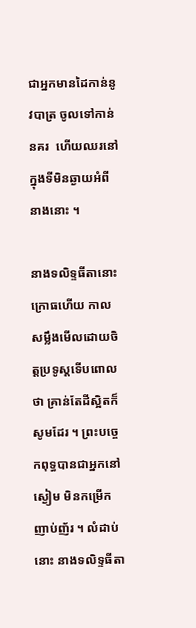ជាអ្នកមានដៃកាន់នូវបាត្រ ចូលទៅកាន់នគរ  ហើយឈរនៅក្នុងទីមិនឆ្ងាយអំពីនាងនោះ ។

នាងទលិទ្ទធីតានោះ ក្រោធហើយ កាលសម្លឹងមើលដោយចិត្តប្រទូស្តទើបពោលថា គ្រាន់តែដីស្អិតក៏សូមដែរ ។ ព្រះបច្ចេកពុទ្ធបានជាអ្នកនៅស្ងៀម មិនកម្រើកញាប់ញ័រ ។ លំដាប់នោះ នាងទលិទ្ទធីតា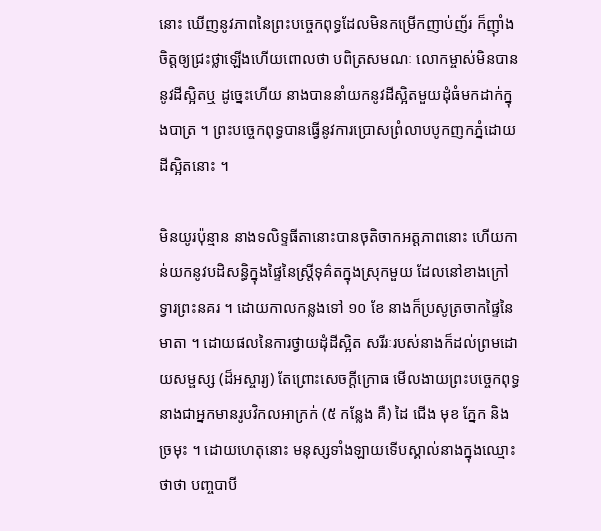នោះ ឃើញនូវភាពនៃព្រះបច្ចេកពុទ្ធដែលមិនកម្រើកញាប់ញ័រ ក៏ញ៉ាំងចិត្តឲ្យជ្រះថ្លាឡើងហើយពោលថា បពិត្រសមណៈ លោកម្ចាស់មិនបាននូវដីស្អិតឬ ដូច្នេះហើយ នាងបាននាំយកនូវដីស្អិតមួយដុំធំមកដាក់ក្នុងបាត្រ ។ ព្រះបច្ចេកពុទ្ធបានធ្វើនូវការប្រោសព្រំលាបបូកញកភ្នំដោយដីស្អិតនោះ ។

មិនយូរប៉ុន្មាន នាងទលិទ្ទធីតានោះបានចុតិចាកអត្តភាពនោះ ហើយកាន់យកនូវបដិសន្ធិក្នុងផ្ទៃនៃស្ត្រីទុគ៌តក្នុងស្រុកមួយ ដែលនៅខាងក្រៅទ្វារព្រះនគរ ។ ដោយកាលកន្លងទៅ ១០ ខែ នាងក៏ប្រសូត្រចាកផ្ទៃនៃមាតា ។ ដោយផលនៃការថ្វាយដុំដីស្អិត សរីរៈរបស់នាងក៏ដល់ព្រមដោយសម្ផស្ស (ដ៏អស្ចារ្យ) តែព្រោះសេចក្ដីក្រោធ មើលងាយព្រះបច្ចេកពុទ្ធ នាងជាអ្នកមានរូបវិកលអាក្រក់ (៥ កន្លែង គឺ) ដៃ ជើង មុខ ភ្នែក និង ច្រមុះ ។ ដោយហេតុនោះ មនុស្សទាំងឡាយទើបស្គាល់នាងក្នុងឈ្មោះថាថា បញ្ចបាបី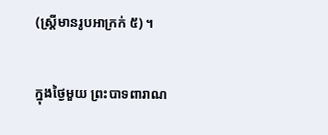(ស្ត្រីមានរូបអាក្រក់ ៥) ។

ក្នុងថ្ងៃមួយ ព្រះបាទពារាណ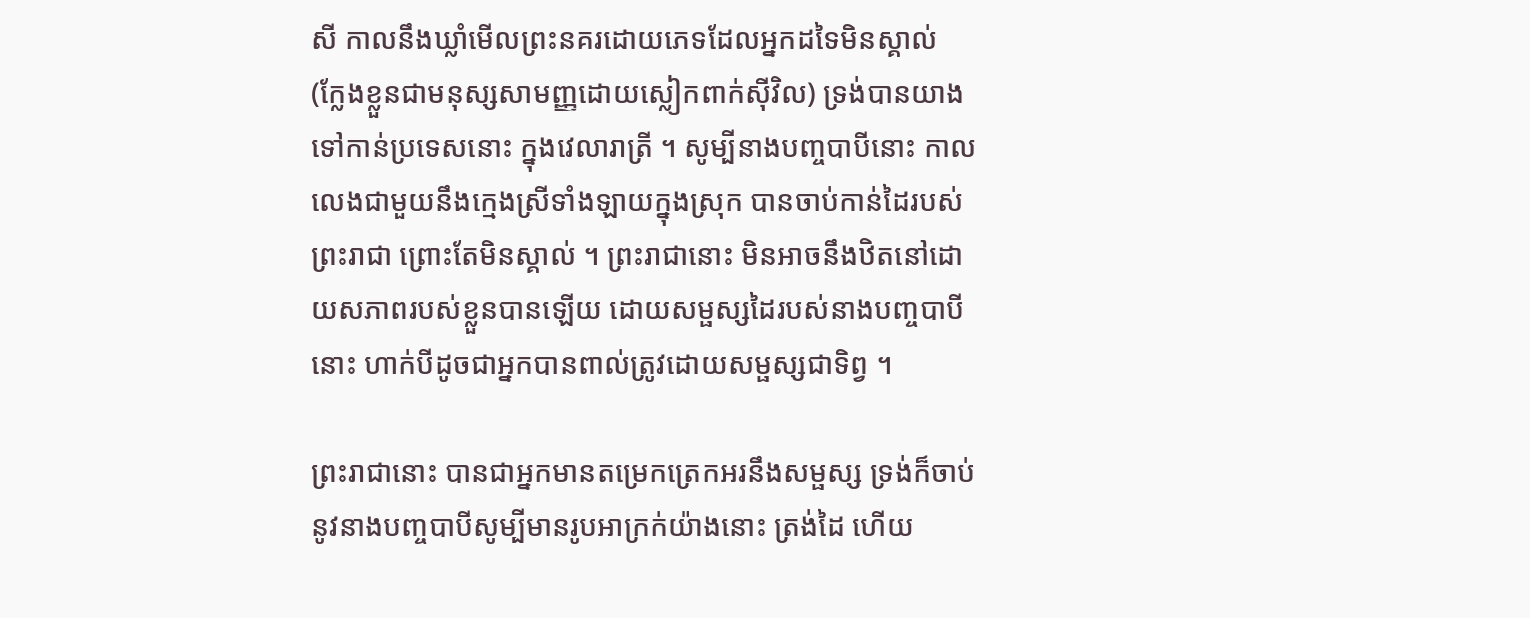សី កាលនឹងឃ្លាំមើលព្រះនគរដោយភេទដែលអ្នកដទៃមិនស្គាល់ (ក្លែងខ្លួនជាមនុស្សសាមញ្ញដោយស្លៀកពាក់ស៊ីវិល) ទ្រង់បានយាងទៅកាន់ប្រទេសនោះ ក្នុងវេលារាត្រី ។ សូម្បីនាងបញ្ចបាបីនោះ កាលលេងជាមួយនឹងក្មេងស្រីទាំងឡាយក្នុងស្រុក បានចាប់កាន់ដៃរបស់ព្រះរាជា ព្រោះតែមិនស្គាល់ ។ ព្រះរាជានោះ មិនអាចនឹងឋិតនៅដោយសភាពរបស់ខ្លួនបានឡើយ ដោយសម្ផស្សដៃរបស់នាងបញ្ចបាបីនោះ ហាក់បីដូចជាអ្នកបានពាល់ត្រូវដោយសម្ផស្សជាទិព្វ ។

ព្រះរាជានោះ បានជាអ្នកមានតម្រេកត្រេកអរនឹងសម្ផស្ស ទ្រង់ក៏ចាប់នូវនាងបញ្ចបាបីសូម្បីមានរូបអាក្រក់យ៉ាងនោះ ត្រង់ដៃ ហើយ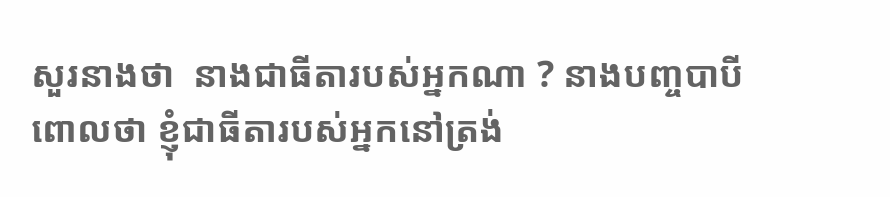សួរនាងថា  នាងជាធីតារបស់អ្នកណា ? នាងបញ្ចបាបីពោលថា ខ្ញុំជាធីតារបស់អ្នកនៅត្រង់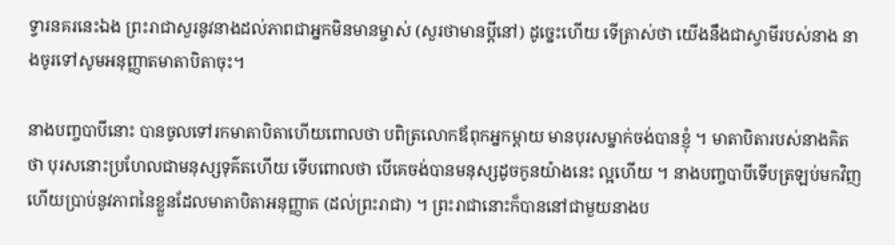ទ្វារនគរនេះឯង ព្រះរាជាសួរនូវនាងដល់ភាពជាអ្នកមិនមានម្ចាស់ (សួរថាមានប្ដីនៅ) ដូច្នេះហើយ ទើត្រាស់ថា យើងនឹងជាស្វាមីរបស់នាង នាងចូរទៅសូមអនុញ្ញាតមាតាបិតាចុះ។

នាងបញ្ចបាបីនោះ បានចូលទៅរកមាតាបិតាហើយពោលថា បពិត្រលោកឪពុកអ្នកម្ដាយ មានបុរសម្នាក់ចង់បានខ្ញុំ ។ មាតាបិតារបស់នាងគិតថា បុរសនោះប្រហែលជាមនុស្សទុគ៌តហើយ ទើបពោលថា បើគេចង់បានមនុស្សដូចកូនយ៉ាងនេះ ល្អហើយ ។ នាងបញ្ចបាបីទើបត្រឡប់មកវិញហើយប្រាប់នូវភាពនៃខ្លួនដែលមាតាបិតាអនុញ្ញាត (ដល់ព្រះរាជា) ។ ព្រះរាជានោះក៏បាននៅជាមួយនាងប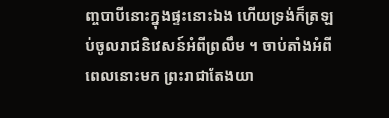ញ្ចបាបីនោះក្នុងផ្ទះនោះឯង ហើយទ្រង់ក៏ត្រឡប់ចូលរាជនិវេសន៍អំពីព្រលឹម ។ ចាប់តាំងអំពីពេលនោះមក ព្រះរាជាតែងយា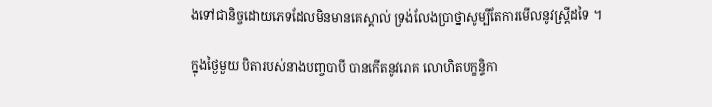ងទៅជានិច្ចដោយភេទដែលមិនមានគេស្គាល់ ទ្រង់លែងប្រាថ្នាសូម្បីតែការមើលនូវស្ត្រីដទៃ ។

ក្នុងថ្ងៃមួយ បិតារបស់នាងបញ្ចបាបី បានកើតនូវរោគ លោហិតបក្ខន្ទិកា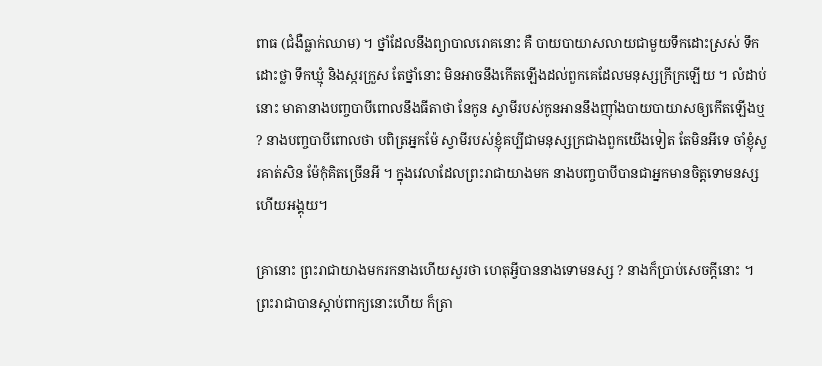ពាធ (ជំងឺធ្លាក់ឈាម) ។ ថ្នាំដែលនឹងព្យាបាលរោគនោះ គឺ បាយបាយាសលាយជាមួយទឹកដោះស្រស់ ទឹកដោះថ្លា ទឹកឃ្មុំ និងស្ករក្រួស តែថ្នាំនោះ មិនអាចនឹងកើតឡើងដល់ពួកគេដែលមនុស្សក្រីក្រឡើយ ។ លំដាប់នោះ មាតានាងបញ្ចបាបីពោលនឹងធីតាថា នែកូន ស្វាមីរបស់កូនអាននឹងញ៉ាំងបាយបាយាសឲ្យកើតឡើងឬ ? នាងបញ្ចបាបីពោលថា បពិត្រអ្នកម៉ែ ស្វាមីរបស់ខ្ញុំគប្បីជាមនុស្សក្រជាងពួកយើងទៀត តែមិនអីទេ ចាំខ្ញុំសួរគាត់សិន ម៉ែកុំគិតច្រើនអី ។ ក្នុងវេលាដែលព្រះរាជាយាងមក នាងបញ្ចបាបីបានជាអ្នកមានចិត្តទោមនស្សហើយអង្គុយ។

គ្រានោះ ព្រះរាជាយាងមករកនាងហើយសួរថា ហេតុអ្វីបាននាងទោមនស្ស ? នាងក៏ប្រាប់សេចក្ដីនោះ ។ ព្រះរាជាបានស្ដាប់ពាក្យនោះហើយ ក៏ត្រា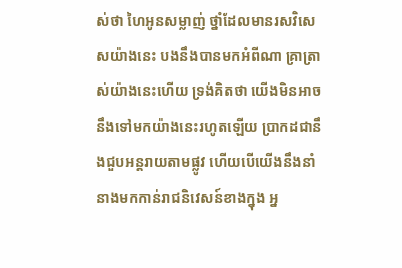ស់ថា ហៃអូនសម្លាញ់ ថ្នាំដែលមានរសវិសេសយ៉ាងនេះ បងនឹងបានមកអំពីណា គ្រាត្រាស់យ៉ាងនេះហើយ ទ្រង់គិតថា យើងមិនអាចនឹងទៅមកយ៉ាងនេះរហូតឡើយ ប្រាកដជានឹងជួបអន្តរាយតាមផ្លូវ ហើយបើយើងនឹងនាំនាងមកកាន់រាជនិវេសន៍ខាងក្នុង អ្ន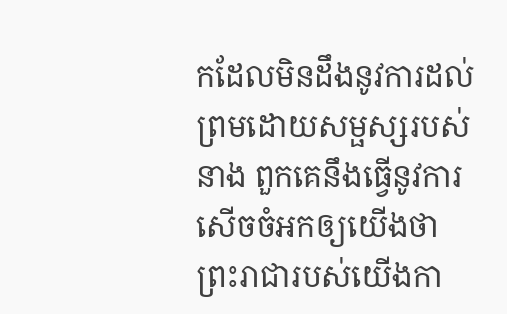កដែលមិនដឹងនូវការដល់ព្រមដោយសម្ផស្សរបស់នាង ពួកគេនឹងធ្វើនូវការសើចចំអកឲ្យយើងថា ព្រះរាជារបស់យើងកា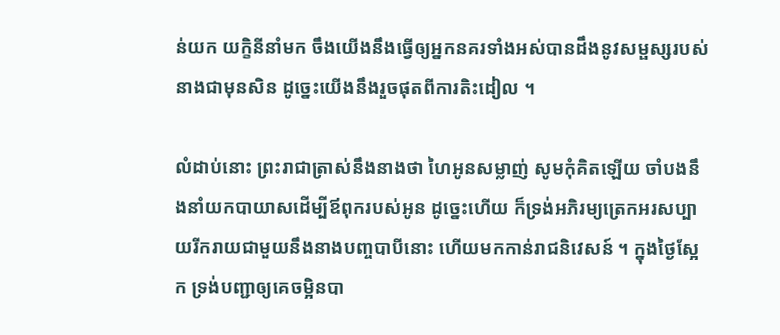ន់យក យក្ខិនីនាំមក ចឹងយើងនឹងធ្វើឲ្យអ្នកនគរទាំងអស់បានដឹងនូវសម្ផស្សរបស់នាងជាមុនសិន ដូច្នេះយើងនឹងរួចផុតពីការតិះដៀល ។

លំដាប់នោះ ព្រះរាជាត្រាស់នឹងនាងថា ហៃអូនសម្លាញ់ សូមកុំគិតឡើយ ចាំបងនឹងនាំយកបាយាសដើម្បីឪពុករបស់អូន ដូច្នេះហើយ ក៏ទ្រង់អភិរម្យត្រេកអរសប្បាយរីករាយជាមួយនឹងនាងបញ្ចបាបីនោះ ហើយមកកាន់រាជនិវេសន៍ ។ ក្នុងថ្ងៃស្អែក ទ្រង់បញ្ជាឲ្យគេចម្អិនបា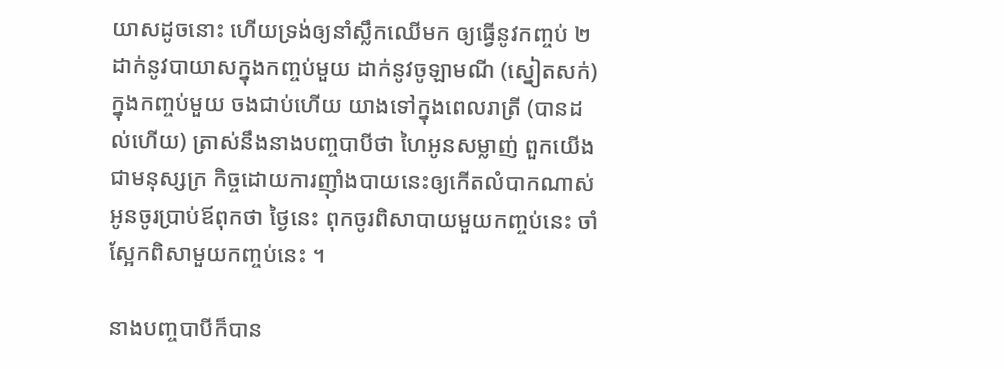យាសដូចនោះ ហើយទ្រង់ឲ្យនាំស្លឹកឈើមក ឲ្យធ្វើនូវកញ្ចប់ ២ ដាក់នូវបាយាសក្នុងកញ្ចប់មួយ ដាក់នូវចូឡាមណី (ស្នៀតសក់) ក្នុងកញ្ចប់មួយ ចងជាប់ហើយ យាងទៅក្នុងពេលរាត្រី (បានដល់ហើយ) ត្រាស់នឹងនាងបញ្ចបាបីថា ហៃអូនសម្លាញ់ ពួកយើងជាមនុស្សក្រ កិច្ចដោយការញ៉ាំងបាយនេះឲ្យកើតលំបាកណាស់ អូនចូរប្រាប់ឪពុកថា ថ្ងៃនេះ ពុកចូរពិសាបាយមួយកញ្ចប់នេះ ចាំស្អែកពិសាមួយកញ្ចប់នេះ ។

នាងបញ្ចបាបីក៏បាន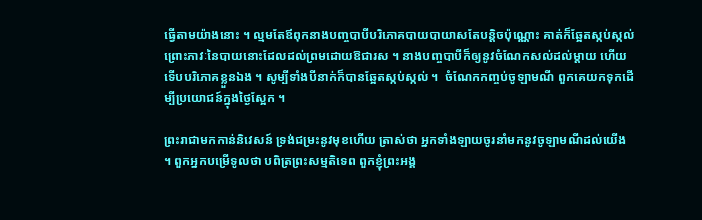ធ្វើតាមយ៉ាងនោះ ។ ល្មមតែឪពុកនាងបញ្ចបាបីបរិភោគបាយបាយាសតែបន្តិចប៉ុណ្ណោះ គាត់ក៏ឆ្អែតស្កប់ស្កល់ ព្រោះភាវៈនៃបាយនោះដែលដល់ព្រមដោយឱជារស ។ នាងបញ្ចបាបីក៏ឲ្យនូវចំណែកសល់ដល់ម្ដាយ ហើយទើបបរិភោគខ្លួនឯង ។ សូម្បីទាំងបីនាក់ក៏បានឆ្អែតស្កប់ស្កល់ ។  ចំណែកកញ្ចប់ចូឡាមណី ពួកគេយកទុកដើម្បីប្រយោជន៍ក្នុងថ្ងៃស្អែក ។

ព្រះរាជាមកកាន់និវេសន៍ ទ្រង់ជម្រះនូវមុខហើយ ត្រាស់ថា អ្នកទាំងឡាយចូរនាំមកនូវចូឡាមណីដល់យើង ។ ពួកអ្នកបម្រើទូលថា បពិត្រព្រះសម្មតិទេព ពួកខ្ញុំព្រះអង្គ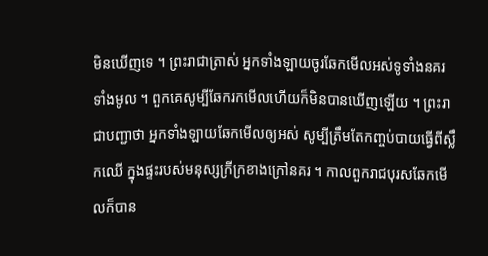មិនឃើញទេ ។ ព្រះរាជាត្រាស់ អ្នកទាំងឡាយចូរឆែកមើលអស់ទូទាំងនគរទាំងមូល ។ ពួកគេសូម្បីឆែករកមើលហើយក៏មិនបានឃើញឡើយ ។ ព្រះរាជាបញ្ជាថា អ្នកទាំងឡាយឆែកមើលឲ្យអស់ សូម្បីត្រឹមតែកញ្ចប់បាយធ្វើពីស្លឹកឈើ ក្នុងផ្ទះរបស់មនុស្សក្រីក្រខាងក្រៅនគរ ។ កាលពួករាជបុរសឆែកមើលក៏បាន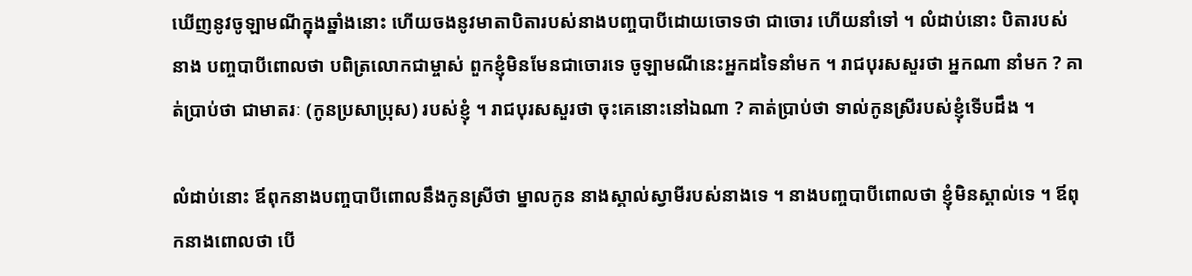ឃើញនូវចូឡាមណីក្នុងឆ្នាំងនោះ ហើយចងនូវមាតាបិតារបស់នាងបញ្ចបាបីដោយចោទថា ជាចោរ ហើយនាំទៅ ។ លំដាប់នោះ បិតារបស់នាង បញ្ចបាបីពោលថា បពិត្រលោកជាម្ចាស់ ពួកខ្ញុំមិនមែនជាចោរទេ ចូឡាមណីនេះអ្នកដទៃនាំមក ។ រាជបុរសសួរថា អ្នកណា នាំមក ? គាត់ប្រាប់ថា ជាមាតរៈ (កូនប្រសាប្រុស) របស់ខ្ញុំ ។ រាជបុរសសួរថា ចុះគេនោះនៅឯណា ? គាត់ប្រាប់ថា ទាល់កូនស្រីរបស់ខ្ញុំទើបដឹង ។

លំដាប់នោះ ឪពុកនាងបញ្ចបាបីពោលនឹងកូនស្រីថា ម្នាលកូន នាងស្គាល់ស្វាមីរបស់នាងទេ ។ នាងបញ្ចបាបីពោលថា ខ្ញុំមិនស្គាល់ទេ ។ ឪពុកនាងពោលថា បើ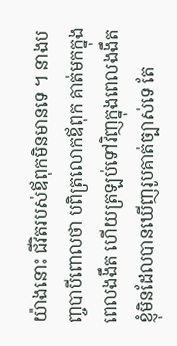យ៉ាងនោះ ជីវិតរបស់ឪពុកមិនមានទេ ។ នាងបញ្ចបាបីពោលថា បពិត្រលោកឪពុក គាត់មកក្នុងពេលងងឹត ហើយត្រឡប់ទៅវិញក្នុងពេលងងឹត ខ្ញុំមិនដែលបានឃើញរូបគាត់ច្បាស់ទេ តែ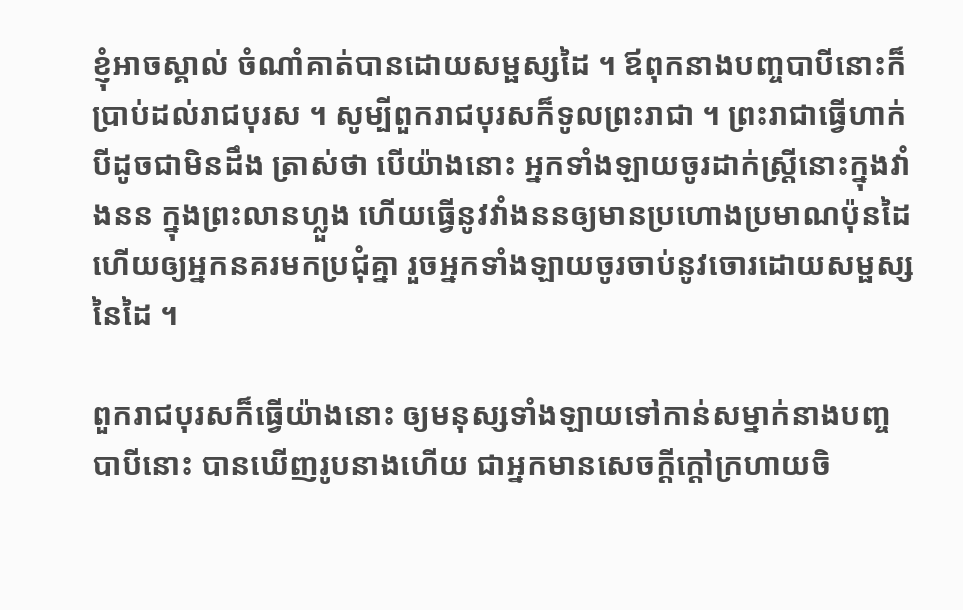ខ្ញុំអាចស្គាល់ ចំណាំគាត់បានដោយសម្ផស្សដៃ ។ ឪពុកនាងបញ្ចបាបីនោះក៏ប្រាប់ដល់រាជបុរស ។ សូម្បីពួករាជបុរសក៏ទូលព្រះរាជា ។ ព្រះរាជាធ្វើហាក់បីដូចជាមិនដឹង ត្រាស់ថា បើយ៉ាងនោះ អ្នកទាំងឡាយចូរដាក់ស្ត្រីនោះក្នុងវាំងនន ក្នុងព្រះលានហ្លួង ហើយធ្វើនូវវាំងននឲ្យមានប្រហោងប្រមាណប៉ុនដៃ ហើយឲ្យអ្នកនគរមកប្រជុំគ្នា រួចអ្នកទាំងឡាយចូរចាប់នូវចោរដោយសម្ផស្សនៃដៃ ។

ពួករាជបុរសក៏ធ្វើយ៉ាងនោះ ឲ្យមនុស្សទាំងឡាយទៅកាន់សម្នាក់នាងបញ្ចបាបីនោះ បានឃើញរូបនាងហើយ ជាអ្នកមានសេចក្ដីក្ដៅក្រហាយចិ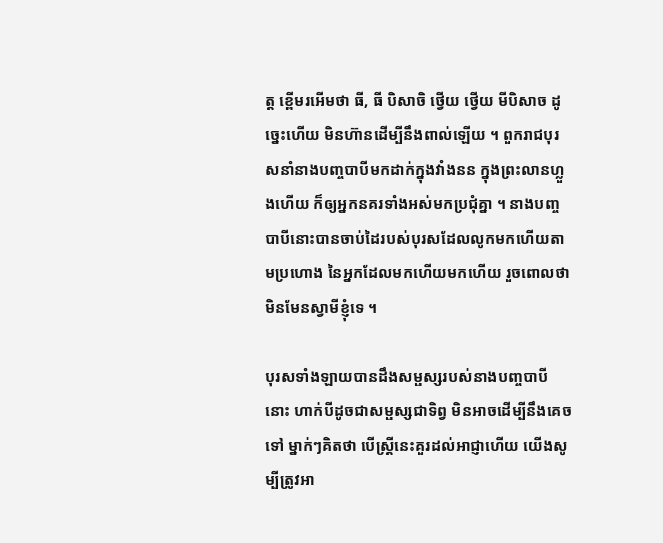ត្ត ខ្ពើមរអើមថា ធី, ធី បិសាចិ ថ្វើយ ថ្វើយ មីបិសាច ដូច្នេះហើយ មិនហ៊ានដើម្បីនឹងពាល់ឡើយ ។ ពួករាជបុរសនាំនាងបញ្ចបាបីមកដាក់ក្នុងវាំងនន ក្នុងព្រះលានហ្លួងហើយ ក៏ឲ្យអ្នកនគរទាំងអស់មកប្រជុំគ្នា ។ នាងបញ្ចបាបីនោះបានចាប់ដៃរបស់បុរសដែលលូកមកហើយតាមប្រហោង នៃអ្នកដែលមកហើយមកហើយ រួចពោលថា មិនមែនស្វាមីខ្ញុំទេ ។

បុរសទាំងឡាយបានដឹងសម្ផស្សរបស់នាងបញ្ចបាបីនោះ ហាក់បីដូចជាសម្ផស្សជាទិព្វ មិនអាចដើម្បីនឹងគេចទៅ ម្នាក់ៗគិតថា បើស្ត្រីនេះគួរដល់អាជ្ញាហើយ យើងសូម្បីត្រូវអា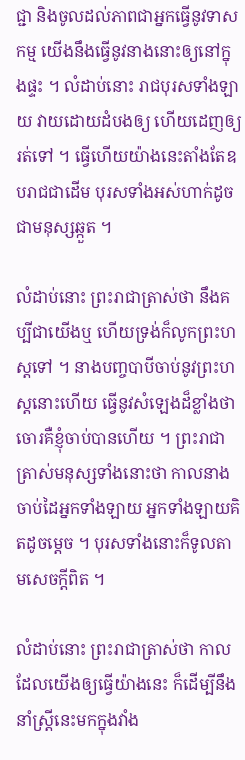ជ្ជា និងចូលដល់ភាពជាអ្នកធ្វើនូវទាសកម្ម យើងនឹងធ្វើនូវនាងនោះឲ្យនៅក្នុងផ្ទះ ។ លំដាប់នោះ រាជបុរសទាំងឡាយ វាយដោយដំបងឲ្យ ហើយដេញឲ្យរត់ទៅ ។ ធ្វើហើយយ៉ាងនេះតាំងតែឧបរាជជាដើម បុរសទាំងអស់ហាក់ដូចជាមនុស្សឆ្កួត ។

លំដាប់នោះ ព្រះរាជាត្រាស់ថា នឹងគប្បីជាយើងឬ ហើយទ្រង់ក៏លូកព្រះហស្តទៅ ។ នាងបញ្ចបាបីចាប់នូវព្រះហស្តនោះហើយ ធ្វើនូវសំឡេងដ៏ខ្លាំងថា ចោរគឺខ្ញុំចាប់បានហើយ ។ ព្រះរាជាត្រាស់មនុស្សទាំងនោះថា កាលនាងចាប់ដៃអ្នកទាំងឡាយ អ្នកទាំងឡាយគិតដូចម្ដេច ។ បុរសទាំងនោះក៏ទូលតាមសេចក្ដីពិត ។

លំដាប់នោះ ព្រះរាជាត្រាស់ថា កាលដែលយើងឲ្យធ្វើយ៉ាងនេះ ក៏ដើម្បីនឹងនាំស្ត្រីនេះមកក្នុងវាំង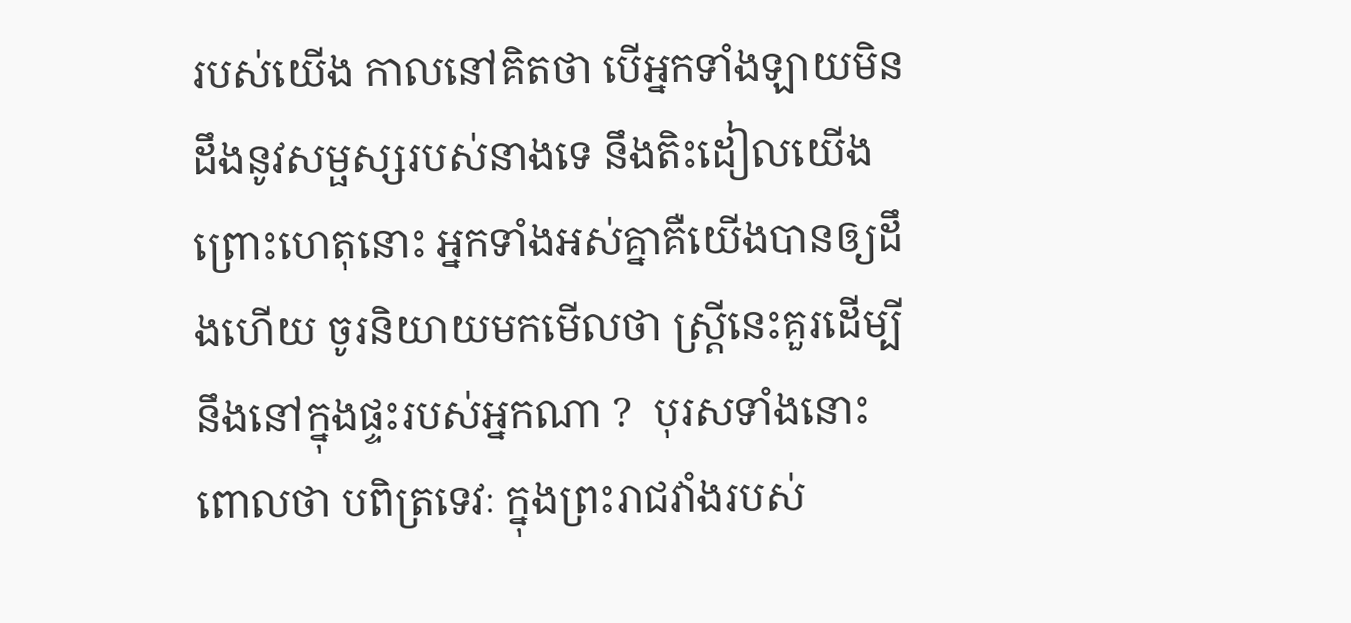របស់យើង កាលនៅគិតថា បើអ្នកទាំងឡាយមិនដឹងនូវសម្ផស្សរបស់នាងទេ នឹងតិះដៀលយើង ព្រោះហេតុនោះ អ្នកទាំងអស់គ្នាគឺយើងបានឲ្យដឹងហើយ ចូរនិយាយមកមើលថា ស្ត្រីនេះគួរដើម្បីនឹងនៅក្នុងផ្ទះរបស់អ្នកណា ?  បុរសទាំងនោះពោលថា បពិត្រទេវៈ ក្នុងព្រះរាជវាំងរបស់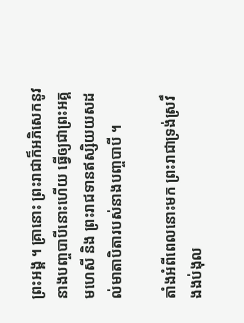ព្រះអង្គ ។ គ្រានោះ ព្រះរាជាក៏អភិសេកនូវនាងបញ្ចបាបីនោះហើយ ធ្វើឲ្យជាព្រះអគ្គមហេសី និង ព្រះរាជទានឥស្សិយយសដល់មាតាបិតារបស់នាងបញ្ចបាបី ។

តាំងអំពីពេលនោះមក ព្រះរាជាទ្រង់ស្រវឹងងប់ងុល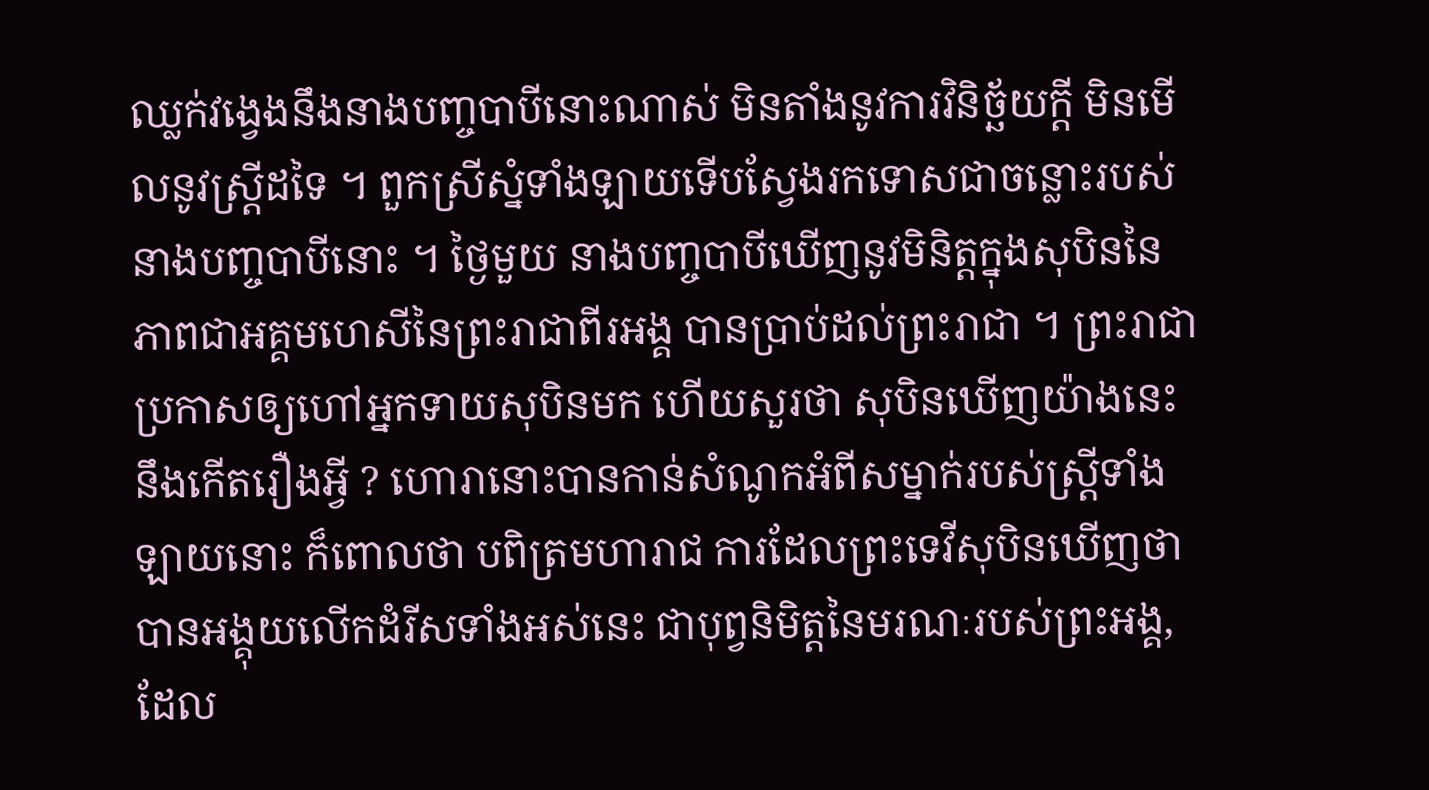ឈ្លក់វង្វេងនឹងនាងបញ្ចបាបីនោះណាស់ មិនតាំងនូវការវិនិច្ឆ័យក្ដី មិនមើលនូវស្ត្រីដទៃ ។ ពួកស្រីស្នំទាំងឡាយទើបស្វែងរកទោសជាចន្លោះរបស់នាងបញ្ចបាបីនោះ ។ ថ្ងៃមួយ នាងបញ្ចបាបីឃើញនូវមិនិត្តក្នុងសុបិននៃភាពជាអគ្គមហេសីនៃព្រះរាជាពីរអង្គ បានប្រាប់ដល់ព្រះរាជា ។ ព្រះរាជាប្រកាសឲ្យហៅអ្នកទាយសុបិនមក ហើយសួរថា សុបិនឃើញយ៉ាងនេះ នឹងកើតរឿងអ្វី ? ហោរានោះបានកាន់សំណូកអំពីសម្នាក់របស់ស្ត្រីទាំងឡាយនោះ ក៏ពោលថា បពិត្រមហារាជ ការដែលព្រះទេវីសុបិនឃើញថា បានអង្គុយលើកដំរីសទាំងអស់នេះ ជាបុព្វនិមិត្តនៃមរណៈរបស់ព្រះអង្គ, ដែល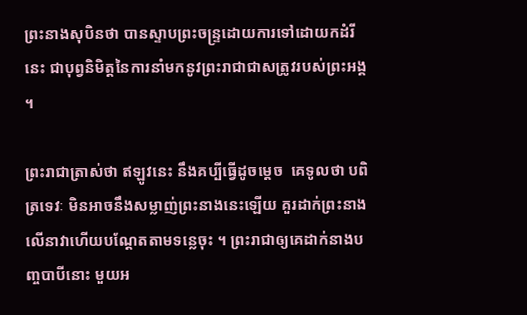ព្រះនាងសុបិនថា បានស្ទាបព្រះចន្ទ្រដោយការទៅដោយកដំរីនេះ ជាបុព្វនិមិត្តនៃការនាំមកនូវព្រះរាជាជាសត្រូវរបស់ព្រះអង្គ ។

ព្រះរាជាត្រាស់ថា ឥឡូវនេះ នឹងគប្បីធ្វើដូចម្ដេច  គេទូលថា បពិត្រទេវៈ មិនអាចនឹងសម្លាញ់ព្រះនាងនេះឡើយ គួរដាក់ព្រះនាងលើនាវាហើយបណ្ដែតតាមទន្លេចុះ ។ ព្រះរាជាឲ្យគេដាក់នាងបញ្ចបាបីនោះ មួយអ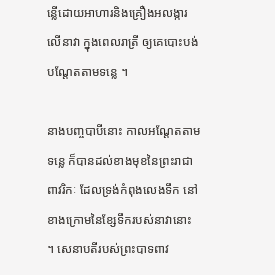ន្លើដោយអាហារនិងគ្រឿងអលង្ការលើនាវា ក្នុងពេលរាត្រី ឲ្យគេបោះបង់បណ្ដែតតាមទន្លេ ។

នាងបញ្ចបាបីនោះ កាលអណ្ដែតតាមទន្លេ ក៏បានដល់ខាងមុខនៃព្រះរាជាពាវរិកៈ ដែលទ្រង់កំពុងលេងទឹក នៅខាងក្រោមនៃខ្សែទឹករបស់នាវានោះ ។ សេនាបតីរបស់ព្រះបាទពាវ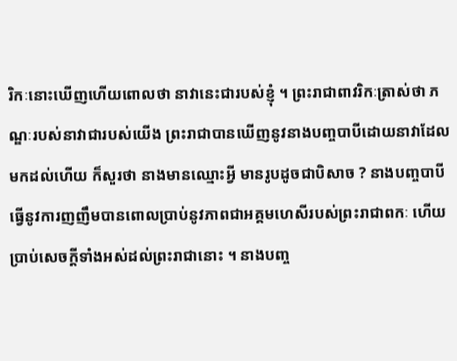រិកៈនោះឃើញហើយពោលថា នាវានេះជារបស់ខ្ញុំ ។ ព្រះរាជាពាវរិកៈត្រាស់ថា ភណ្ឌៈរបស់នាវាជារបស់យើង ព្រះរាជាបានឃើញនូវនាងបញ្ចបាបីដោយនាវាដែលមកដល់ហើយ ក៏សួរថា នាងមានឈ្មោះអ្វី មានរូបដូចជាបិសាច ? នាងបញ្ចបាបីធ្វើនូវការញញឹមបានពោលប្រាប់នូវភាពជាអគ្គមហេសីរបស់ព្រះរាជាពកៈ ហើយប្រាប់សេចក្ដីទាំងអស់ដល់ព្រះរាជានោះ ។ នាងបញ្ច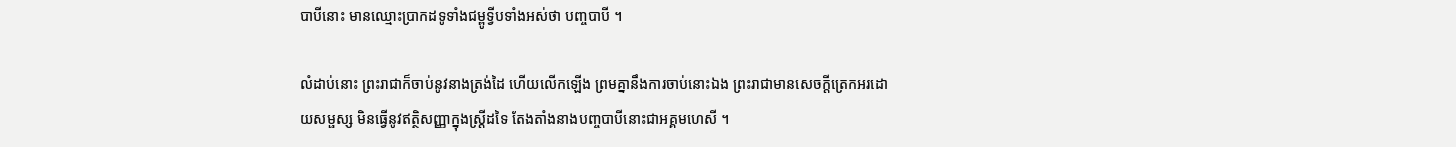បាបីនោះ មានឈ្មោះប្រាកដទូទាំងជម្ពូទ្វីបទាំងអស់ថា បញ្ចបាបី ។

លំដាប់នោះ ព្រះរាជាក៏ចាប់នូវនាងត្រង់ដៃ ហើយលើកឡើង ព្រមគ្នានឹងការចាប់នោះឯង ព្រះរាជាមានសេចក្ដីត្រេកអរដោយសម្ផស្ស មិនធ្វើនូវឥត្ថិសញ្ញាក្នុងស្ត្រីដទៃ តែងតាំងនាងបញ្ចបាបីនោះជាអគ្គមហេសី ។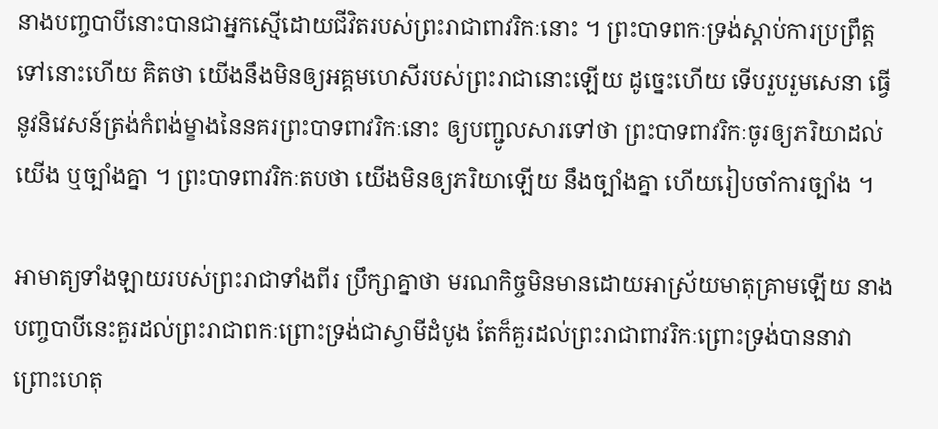នាងបញ្ចបាបីនោះបានជាអ្នកស្មើដោយជីវិតរបស់ព្រះរាជាពាវរិកៈនោះ ។ ព្រះបាទពកៈទ្រង់ស្ដាប់ការប្រព្រឹត្តទៅនោះហើយ គិតថា យើងនឹងមិនឲ្យអគ្គមហេសីរបស់ព្រះរាជានោះឡើយ ដូច្នេះហើយ ទើបរួបរួមសេនា ធ្វើនូវនិវេសន៍ត្រង់កំពង់ម្ខាងនៃនគរព្រះបាទពាវរិកៈនោះ ឲ្យបញ្ជូលសារទៅថា ព្រះបាទពាវរិកៈចូរឲ្យភរិយាដល់យើង ឬច្បាំងគ្នា ។ ព្រះបាទពាវរិកៈតបថា យើងមិនឲ្យភរិយាឡើយ នឹងច្បាំងគ្នា ហើយរៀបចាំការច្បាំង ។

អាមាត្យទាំងឡាយរបស់ព្រះរាជាទាំងពីរ ប្រឹក្សាគ្នាថា មរណកិច្ចមិនមានដោយអាស្រ័យមាតុគ្រាមឡើយ នាងបញ្ចបាបីនេះគួរដល់ព្រះរាជាពកៈព្រោះទ្រង់ជាស្វាមីដំបូង តែក៏គួរដល់ព្រះរាជាពាវរិកៈព្រោះទ្រង់បាននាវា ព្រោះហេតុ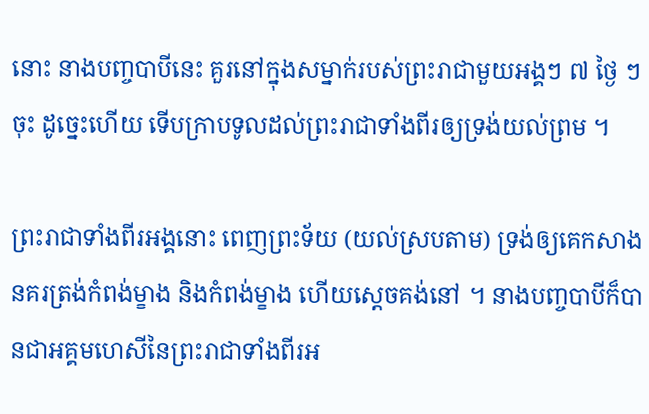នោះ នាងបញ្ចបាបីនេះ គួរនៅក្នុងសម្នាក់របស់ព្រះរាជាមួយអង្គៗ ៧ ថ្ងៃ ៗ ចុះ ដូច្នេះហើយ ទើបក្រាបទូលដល់ព្រះរាជាទាំងពីរឲ្យទ្រង់យល់ព្រម ។

ព្រះរាជាទាំងពីរអង្គនោះ ពេញព្រះទ័យ (យល់ស្របតាម) ទ្រង់ឲ្យគេកសាងនគរត្រង់កំពង់ម្ខាង និងកំពង់ម្ខាង ហើយស្ដេចគង់នៅ ។ នាងបញ្ចបាបីក៏បានជាអគ្គមហេសីនៃព្រះរាជាទាំងពីរអ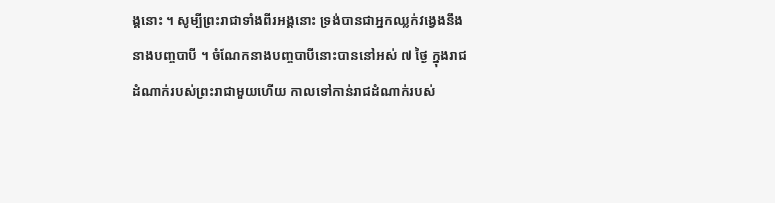ង្គនោះ ។ សូម្បីព្រះរាជាទាំងពីរអង្គនោះ ទ្រង់បានជាអ្នកឈ្លក់វង្វេងនឹងនាងបញ្ចបាបី ។ ចំណែកនាងបញ្ចបាបីនោះបាននៅអស់ ៧ ថ្ងៃ ក្នុងរាជដំណាក់របស់ព្រះរាជាមួយហើយ កាលទៅកាន់រាជដំណាក់របស់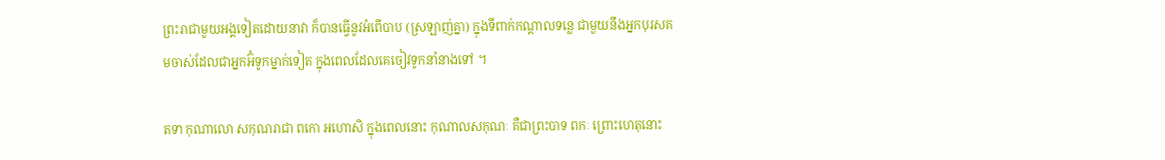ព្រះរាជាមួយអង្គទៀតដោយនាវា ក៏បានធ្វើនូវអំពើបាប (ស្រឡាញ់គ្នា) ក្នុងទីពាក់កណ្ដាលទន្លេ ជាមួយនឹងអ្នកបុរសគមចាស់ដែលជាអ្នកអ៊ំទូកម្នាក់ទៀត ក្នុងពេលដែលគេចៀវទូកនាំនាងទៅ ។

តទា កុណាលោ សកុណរាជា ពកោ អហោសិ ក្នុងពេលនោះ កុណាលសកុណៈ គឺជាព្រះបាទ ពកៈ ព្រោះហេតុនោះ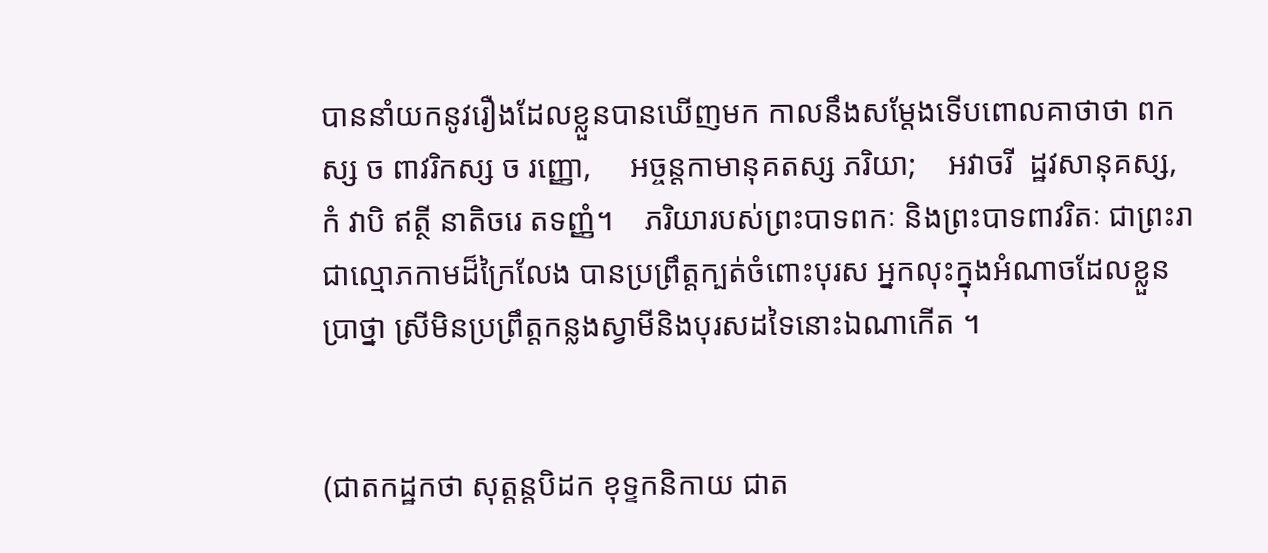បាននាំយកនូវរឿងដែលខ្លួនបានឃើញមក កាលនឹងសម្ដែងទើបពោលគាថាថា ពកស្ស ច ពាវរិកស្ស ច រញ្ញោ,     អច្ចន្តកាមានុគតស្ស ភរិយា;    អវាចរី  ដ្ឋវសានុគស្ស,     កំ វាបិ ឥត្ថី នាតិចរេ តទញ្ញំ។    ភរិយារបស់ព្រះបាទពកៈ និងព្រះបាទពាវរិតៈ ជាព្រះរាជាល្មោភកាមដ៏ក្រៃលែង បានប្រព្រឹត្តក្បត់ចំពោះបុរស អ្នកលុះក្នុងអំណាចដែលខ្លួនប្រាថ្នា ស្រីមិនប្រព្រឹត្តកន្លងស្វាមីនិងបុរសដទៃនោះឯណាកើត ។


(ជាតកដ្ឋកថា សុត្តន្តបិដក ខុទ្ទកនិកាយ ជាត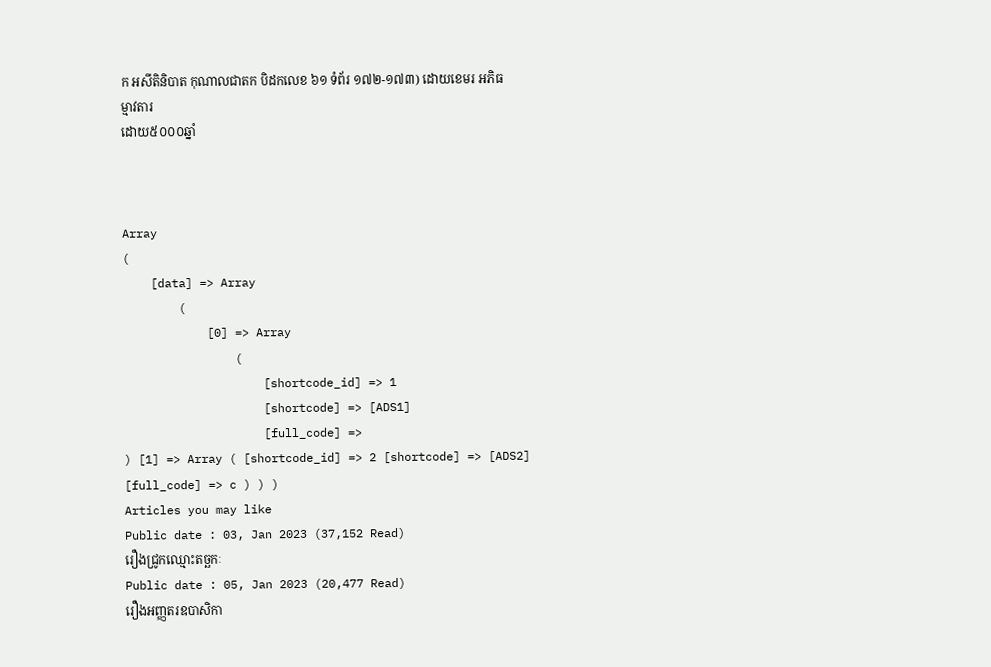ក អសីតិនិបាត កុណាលជាតក បិដកលេខ ៦១ ទំព័រ ១៧២-១៧៣) ដោយខេមរ អភិធម្មាវតារ
ដោយ៥០០០ឆ្នាំ



Array
(
    [data] => Array
        (
            [0] => Array
                (
                    [shortcode_id] => 1
                    [shortcode] => [ADS1]
                    [full_code] =>
) [1] => Array ( [shortcode_id] => 2 [shortcode] => [ADS2] [full_code] => c ) ) )
Articles you may like
Public date : 03, Jan 2023 (37,152 Read)
រឿងជ្រូកឈ្មោះតច្ឆកៈ
Public date : 05, Jan 2023 (20,477 Read)
រឿងអញ្ញតរឧបាសិកា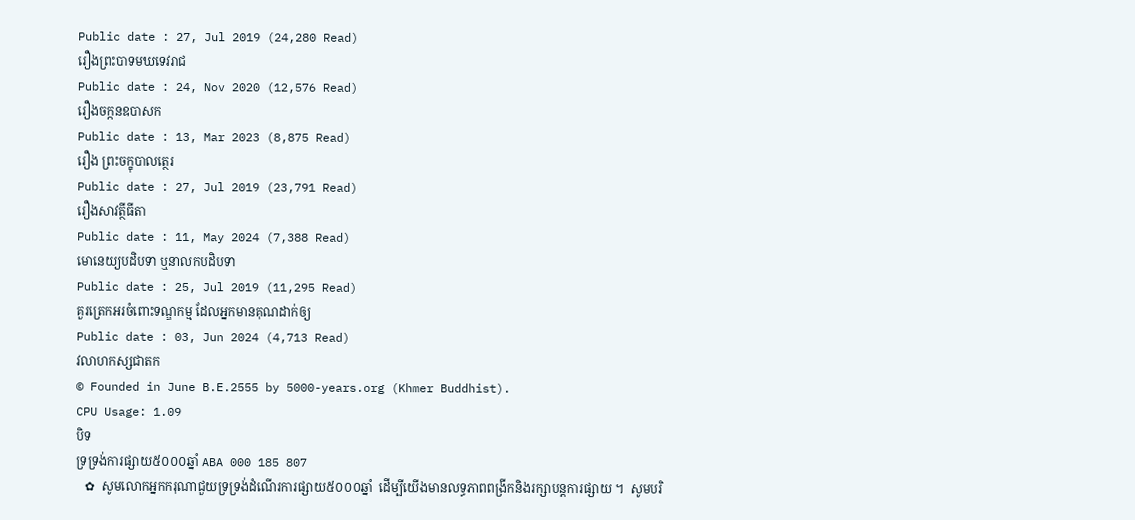Public date : 27, Jul 2019 (24,280 Read)
រឿងព្រះបាទមឃទេវរាជ
Public date : 24, Nov 2020 (12,576 Read)
រឿងចក្កនឧបាសក
Public date : 13, Mar 2023 (8,875 Read)
រឿង ព្រះចក្ខុបាលត្ថេរ
Public date : 27, Jul 2019 (23,791 Read)
រឿងសាវត្ថីធីតា
Public date : 11, May 2024 (7,388 Read)
មោនេយ្យបដិបទា ឬនាលកបដិបទា
Public date : 25, Jul 2019 (11,295 Read)
គួរត្រេកអរចំពោះទណ្ឌកម្ម ដែលអ្នកមានគុណដាក់ឲ្យ
Public date : 03, Jun 2024 (4,713 Read)
វលាហកស្សជាតក
© Founded in June B.E.2555 by 5000-years.org (Khmer Buddhist).
CPU Usage: 1.09
បិទ
ទ្រទ្រង់ការផ្សាយ៥០០០ឆ្នាំ ABA 000 185 807
   ✿  សូមលោកអ្នកករុណាជួយទ្រទ្រង់ដំណើរការផ្សាយ៥០០០ឆ្នាំ  ដើម្បីយើងមានលទ្ធភាពពង្រីកនិងរក្សាបន្តការផ្សាយ ។  សូមបរិ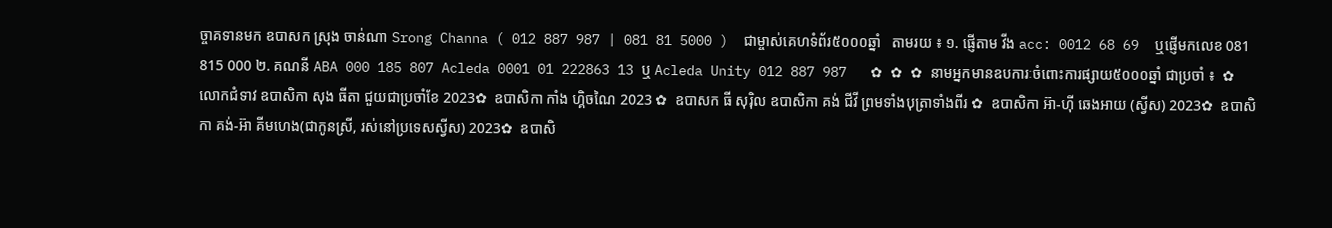ច្ចាគទានមក ឧបាសក ស្រុង ចាន់ណា Srong Channa ( 012 887 987 | 081 81 5000 )  ជាម្ចាស់គេហទំព័រ៥០០០ឆ្នាំ   តាមរយ ៖ ១. ផ្ញើតាម វីង acc: 0012 68 69  ឬផ្ញើមកលេខ 081 815 000 ២. គណនី ABA 000 185 807 Acleda 0001 01 222863 13 ឬ Acleda Unity 012 887 987   ✿ ✿ ✿ នាមអ្នកមានឧបការៈចំពោះការផ្សាយ៥០០០ឆ្នាំ ជាប្រចាំ ៖  ✿  លោកជំទាវ ឧបាសិកា សុង ធីតា ជួយជាប្រចាំខែ 2023✿  ឧបាសិកា កាំង ហ្គិចណៃ 2023 ✿  ឧបាសក ធី សុរ៉ិល ឧបាសិកា គង់ ជីវី ព្រមទាំងបុត្រាទាំងពីរ ✿  ឧបាសិកា អ៊ា-ហុី ឆេងអាយ (ស្វីស) 2023✿  ឧបាសិកា គង់-អ៊ា គីមហេង(ជាកូនស្រី, រស់នៅប្រទេសស្វីស) 2023✿  ឧបាសិ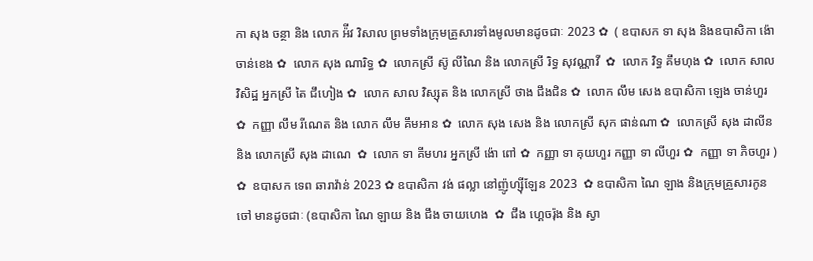កា សុង ចន្ថា និង លោក អ៉ីវ វិសាល ព្រមទាំងក្រុមគ្រួសារទាំងមូលមានដូចជាៈ 2023 ✿  ( ឧបាសក ទា សុង និងឧបាសិកា ង៉ោ ចាន់ខេង ✿  លោក សុង ណារិទ្ធ ✿  លោកស្រី ស៊ូ លីណៃ និង លោកស្រី រិទ្ធ សុវណ្ណាវី  ✿  លោក វិទ្ធ គឹមហុង ✿  លោក សាល វិសិដ្ឋ អ្នកស្រី តៃ ជឹហៀង ✿  លោក សាល វិស្សុត និង លោកស្រី ថាង ជឹងជិន ✿  លោក លឹម សេង ឧបាសិកា ឡេង ចាន់ហួរ ✿  កញ្ញា លឹម រីណេត និង លោក លឹម គឹមអាន ✿  លោក សុង សេង និង លោកស្រី សុក ផាន់ណា ✿  លោកស្រី សុង ដាលីន និង លោកស្រី សុង ដាណេ  ✿  លោក ទា គីមហរ អ្នកស្រី ង៉ោ ពៅ ✿  កញ្ញា ទា គុយហួរ កញ្ញា ទា លីហួរ ✿  កញ្ញា ទា ភិចហួរ ) ✿  ឧបាសក ទេព ឆារាវ៉ាន់ 2023 ✿ ឧបាសិកា វង់ ផល្លា នៅញ៉ូហ្ស៊ីឡែន 2023  ✿ ឧបាសិកា ណៃ ឡាង និងក្រុមគ្រួសារកូនចៅ មានដូចជាៈ (ឧបាសិកា ណៃ ឡាយ និង ជឹង ចាយហេង  ✿  ជឹង ហ្គេចរ៉ុង និង ស្វា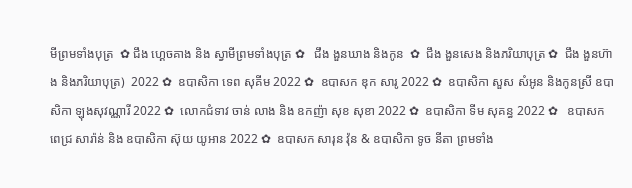មីព្រមទាំងបុត្រ  ✿ ជឹង ហ្គេចគាង និង ស្វាមីព្រមទាំងបុត្រ ✿   ជឹង ងួនឃាង និងកូន  ✿  ជឹង ងួនសេង និងភរិយាបុត្រ ✿  ជឹង ងួនហ៊ាង និងភរិយាបុត្រ)  2022 ✿  ឧបាសិកា ទេព សុគីម 2022 ✿  ឧបាសក ឌុក សារូ 2022 ✿  ឧបាសិកា សួស សំអូន និងកូនស្រី ឧបាសិកា ឡុងសុវណ្ណារី 2022 ✿  លោកជំទាវ ចាន់ លាង និង ឧកញ៉ា សុខ សុខា 2022 ✿  ឧបាសិកា ទីម សុគន្ធ 2022 ✿   ឧបាសក ពេជ្រ សារ៉ាន់ និង ឧបាសិកា ស៊ុយ យូអាន 2022 ✿  ឧបាសក សារុន វ៉ុន & ឧបាសិកា ទូច នីតា ព្រមទាំង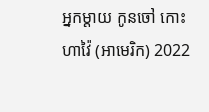អ្នកម្តាយ កូនចៅ កោះហាវ៉ៃ (អាមេរិក) 2022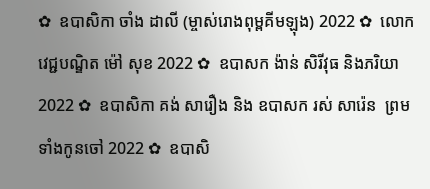✿  ឧបាសិកា ចាំង ដាលី (ម្ចាស់រោងពុម្ពគីមឡុង) 2022 ✿  លោកវេជ្ជបណ្ឌិត ម៉ៅ សុខ 2022 ✿  ឧបាសក ង៉ាន់ សិរីវុធ និងភរិយា 2022 ✿  ឧបាសិកា គង់ សារឿង និង ឧបាសក រស់ សារ៉េន  ព្រមទាំងកូនចៅ 2022 ✿  ឧបាសិ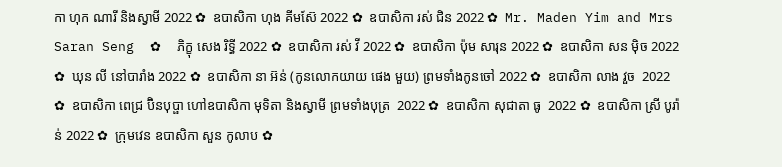កា ហុក ណារី និងស្វាមី 2022 ✿  ឧបាសិកា ហុង គីមស៊ែ 2022 ✿  ឧបាសិកា រស់ ជិន 2022 ✿  Mr. Maden Yim and Mrs Saran Seng  ✿  ភិក្ខុ សេង រិទ្ធី 2022 ✿  ឧបាសិកា រស់ វី 2022 ✿  ឧបាសិកា ប៉ុម សារុន 2022 ✿  ឧបាសិកា សន ម៉ិច 2022 ✿  ឃុន លី នៅបារាំង 2022 ✿  ឧបាសិកា នា អ៊ន់ (កូនលោកយាយ ផេង មួយ) ព្រមទាំងកូនចៅ 2022 ✿  ឧបាសិកា លាង វួច  2022 ✿  ឧបាសិកា ពេជ្រ ប៊ិនបុប្ផា ហៅឧបាសិកា មុទិតា និងស្វាមី ព្រមទាំងបុត្រ  2022 ✿  ឧបាសិកា សុជាតា ធូ  2022 ✿  ឧបាសិកា ស្រី បូរ៉ាន់ 2022 ✿  ក្រុមវេន ឧបាសិកា សួន កូលាប ✿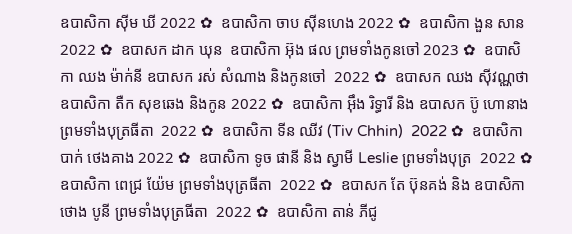ឧបាសិកា ស៊ីម ឃី 2022 ✿  ឧបាសិកា ចាប ស៊ីនហេង 2022 ✿  ឧបាសិកា ងួន សាន 2022 ✿  ឧបាសក ដាក ឃុន  ឧបាសិកា អ៊ុង ផល ព្រមទាំងកូនចៅ 2023 ✿  ឧបាសិកា ឈង ម៉ាក់នី ឧបាសក រស់ សំណាង និងកូនចៅ  2022 ✿  ឧបាសក ឈង សុីវណ្ណថា ឧបាសិកា តឺក សុខឆេង និងកូន 2022 ✿  ឧបាសិកា អុឹង រិទ្ធារី និង ឧបាសក ប៊ូ ហោនាង ព្រមទាំងបុត្រធីតា  2022 ✿  ឧបាសិកា ទីន ឈីវ (Tiv Chhin)  2022 ✿  ឧបាសិកា បាក់ ថេងគាង 2022 ✿  ឧបាសិកា ទូច ផានី និង ស្វាមី Leslie ព្រមទាំងបុត្រ  2022 ✿  ឧបាសិកា ពេជ្រ យ៉ែម ព្រមទាំងបុត្រធីតា  2022 ✿  ឧបាសក តែ ប៊ុនគង់ និង ឧបាសិកា ថោង បូនី ព្រមទាំងបុត្រធីតា  2022 ✿  ឧបាសិកា តាន់ ភីជូ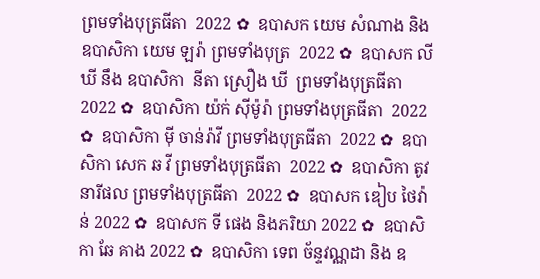ព្រមទាំងបុត្រធីតា  2022 ✿  ឧបាសក យេម សំណាង និង ឧបាសិកា យេម ឡរ៉ា ព្រមទាំងបុត្រ  2022 ✿  ឧបាសក លី ឃី នឹង ឧបាសិកា  នីតា ស្រឿង ឃី  ព្រមទាំងបុត្រធីតា  2022 ✿  ឧបាសិកា យ៉ក់ សុីម៉ូរ៉ា ព្រមទាំងបុត្រធីតា  2022 ✿  ឧបាសិកា មុី ចាន់រ៉ាវី ព្រមទាំងបុត្រធីតា  2022 ✿  ឧបាសិកា សេក ឆ វី ព្រមទាំងបុត្រធីតា  2022 ✿  ឧបាសិកា តូវ នារីផល ព្រមទាំងបុត្រធីតា  2022 ✿  ឧបាសក ឌៀប ថៃវ៉ាន់ 2022 ✿  ឧបាសក ទី ផេង និងភរិយា 2022 ✿  ឧបាសិកា ឆែ គាង 2022 ✿  ឧបាសិកា ទេព ច័ន្ទវណ្ណដា និង ឧ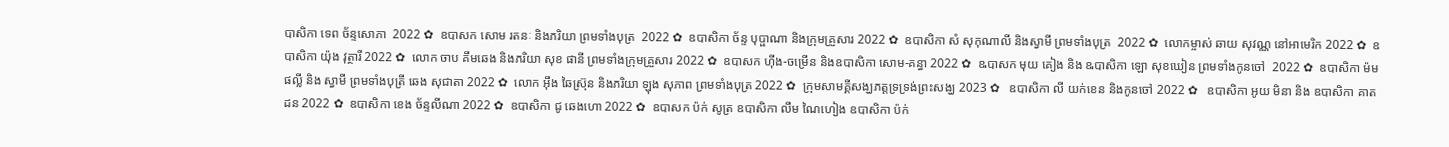បាសិកា ទេព ច័ន្ទសោភា  2022 ✿  ឧបាសក សោម រតនៈ និងភរិយា ព្រមទាំងបុត្រ  2022 ✿  ឧបាសិកា ច័ន្ទ បុប្ផាណា និងក្រុមគ្រួសារ 2022 ✿  ឧបាសិកា សំ សុកុណាលី និងស្វាមី ព្រមទាំងបុត្រ  2022 ✿  លោកម្ចាស់ ឆាយ សុវណ្ណ នៅអាមេរិក 2022 ✿  ឧបាសិកា យ៉ុង វុត្ថារី 2022 ✿  លោក ចាប គឹមឆេង និងភរិយា សុខ ផានី ព្រមទាំងក្រុមគ្រួសារ 2022 ✿  ឧបាសក ហ៊ីង-ចម្រើន និងឧបាសិកា សោម-គន្ធា 2022 ✿  ឩបាសក មុយ គៀង និង ឩបាសិកា ឡោ សុខឃៀន ព្រមទាំងកូនចៅ  2022 ✿  ឧបាសិកា ម៉ម ផល្លី និង ស្វាមី ព្រមទាំងបុត្រី ឆេង សុជាតា 2022 ✿  លោក អ៊ឹង ឆៃស្រ៊ុន និងភរិយា ឡុង សុភាព ព្រមទាំងបុត្រ 2022 ✿  ក្រុមសាមគ្គីសង្ឃភត្តទ្រទ្រង់ព្រះសង្ឃ 2023 ✿   ឧបាសិកា លី យក់ខេន និងកូនចៅ 2022 ✿   ឧបាសិកា អូយ មិនា និង ឧបាសិកា គាត ដន 2022 ✿  ឧបាសិកា ខេង ច័ន្ទលីណា 2022 ✿  ឧបាសិកា ជូ ឆេងហោ 2022 ✿  ឧបាសក ប៉ក់ សូត្រ ឧបាសិកា លឹម ណៃហៀង ឧបាសិកា ប៉ក់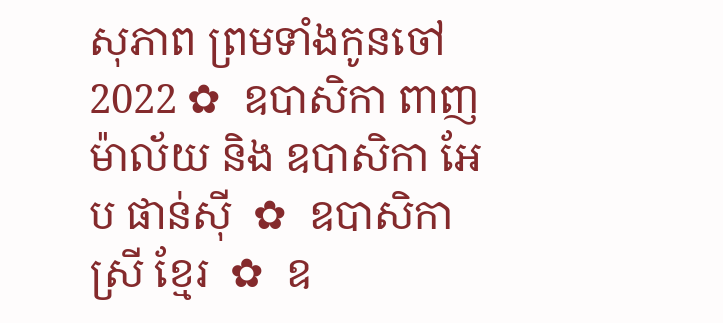សុភាព ព្រមទាំងកូនចៅ  2022 ✿  ឧបាសិកា ពាញ ម៉ាល័យ និង ឧបាសិកា អែប ផាន់ស៊ី  ✿  ឧបាសិកា ស្រី ខ្មែរ  ✿  ឧ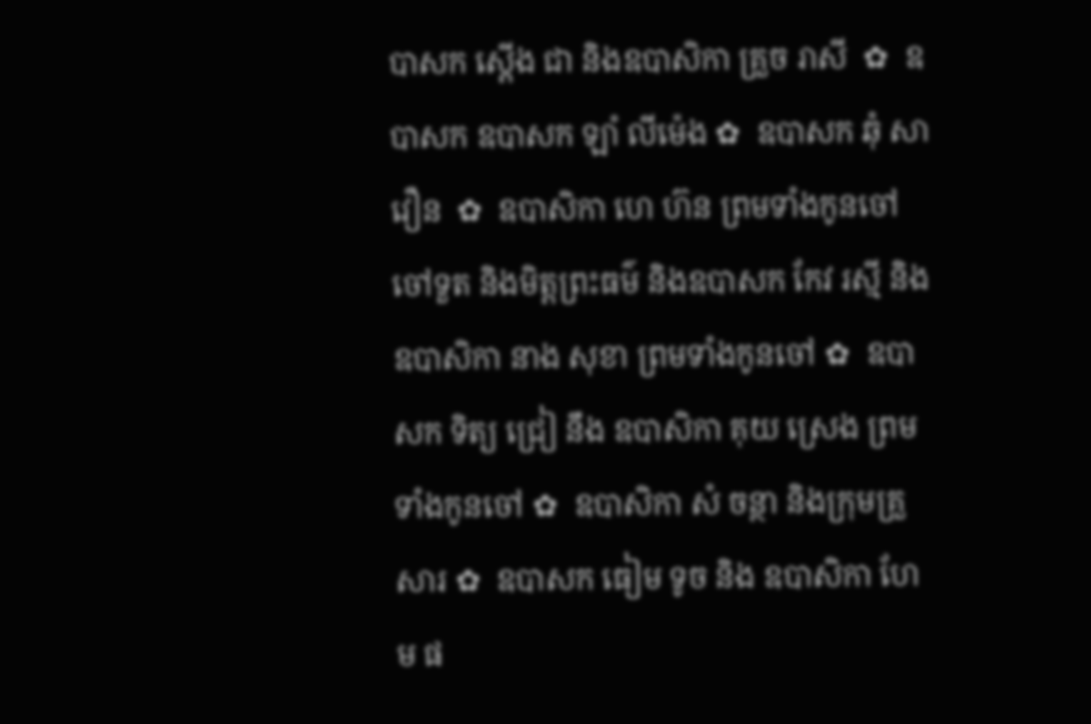បាសក ស្តើង ជា និងឧបាសិកា គ្រួច រាសី  ✿  ឧបាសក ឧបាសក ឡាំ លីម៉េង ✿  ឧបាសក ឆុំ សាវឿន  ✿  ឧបាសិកា ហេ ហ៊ន ព្រមទាំងកូនចៅ ចៅទួត និងមិត្តព្រះធម៌ និងឧបាសក កែវ រស្មី និងឧបាសិកា នាង សុខា ព្រមទាំងកូនចៅ ✿  ឧបាសក ទិត្យ ជ្រៀ នឹង ឧបាសិកា គុយ ស្រេង ព្រមទាំងកូនចៅ ✿  ឧបាសិកា សំ ចន្ថា និងក្រុមគ្រួសារ ✿  ឧបាសក ធៀម ទូច និង ឧបាសិកា ហែម ផ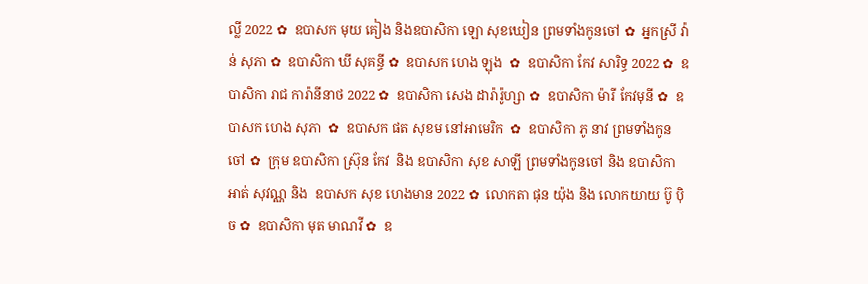ល្លី 2022 ✿  ឧបាសក មុយ គៀង និងឧបាសិកា ឡោ សុខឃៀន ព្រមទាំងកូនចៅ ✿  អ្នកស្រី វ៉ាន់ សុភា ✿  ឧបាសិកា ឃី សុគន្ធី ✿  ឧបាសក ហេង ឡុង  ✿  ឧបាសិកា កែវ សារិទ្ធ 2022 ✿  ឧបាសិកា រាជ ការ៉ានីនាថ 2022 ✿  ឧបាសិកា សេង ដារ៉ារ៉ូហ្សា ✿  ឧបាសិកា ម៉ារី កែវមុនី ✿  ឧបាសក ហេង សុភា  ✿  ឧបាសក ផត សុខម នៅអាមេរិក  ✿  ឧបាសិកា ភូ នាវ ព្រមទាំងកូនចៅ ✿  ក្រុម ឧបាសិកា ស្រ៊ុន កែវ  និង ឧបាសិកា សុខ សាឡី ព្រមទាំងកូនចៅ និង ឧបាសិកា អាត់ សុវណ្ណ និង  ឧបាសក សុខ ហេងមាន 2022 ✿  លោកតា ផុន យ៉ុង និង លោកយាយ ប៊ូ ប៉ិច ✿  ឧបាសិកា មុត មាណវី ✿  ឧ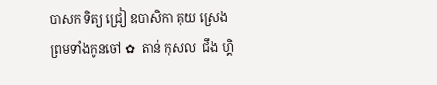បាសក ទិត្យ ជ្រៀ ឧបាសិកា គុយ ស្រេង ព្រមទាំងកូនចៅ ✿  តាន់ កុសល  ជឹង ហ្គិ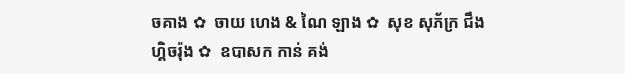ចគាង ✿  ចាយ ហេង & ណៃ ឡាង ✿  សុខ សុភ័ក្រ ជឹង ហ្គិចរ៉ុង ✿  ឧបាសក កាន់ គង់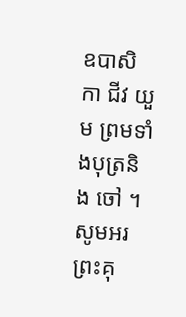ឧបាសិកា ជីវ យួម ព្រមទាំងបុត្រនិង ចៅ ។  សូមអរព្រះគុ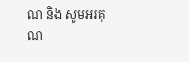ណ និង សូមអរគុណ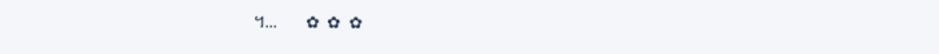។...       ✿  ✿  ✿